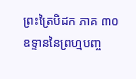ព្រះត្រៃបិដក ភាគ ៣០
ឧទ្ទាននៃព្រហ្មបញ្ច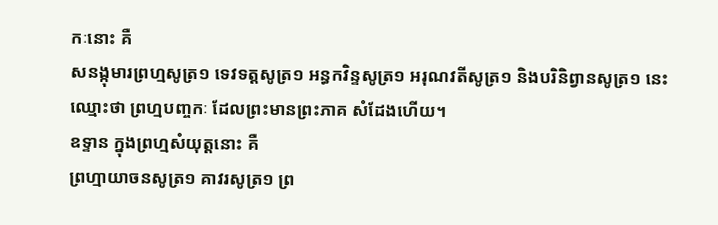កៈនោះ គឺ
សនង្កុមារព្រហ្មសូត្រ១ ទេវទត្តសូត្រ១ អន្ធកវិន្ទសូត្រ១ អរុណវតីសូត្រ១ និងបរិនិព្វានសូត្រ១ នេះឈ្មោះថា ព្រហ្មបញ្ចកៈ ដែលព្រះមានព្រះភាគ សំដែងហើយ។
ឧទ្ទាន ក្នុងព្រហ្មសំយុត្តនោះ គឺ
ព្រហ្មាយាចនសូត្រ១ គាវរសូត្រ១ ព្រ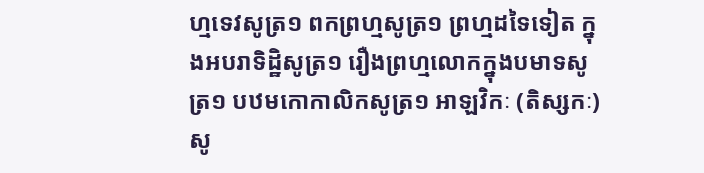ហ្មទេវសូត្រ១ ពកព្រហ្មសូត្រ១ ព្រហ្មដទៃទៀត ក្នុងអបរាទិដ្ឋិសូត្រ១ រឿងព្រហ្មលោកក្នុងបមាទសូត្រ១ បឋមកោកាលិកសូត្រ១ អាឡវិកៈ (តិស្សកៈ)សូ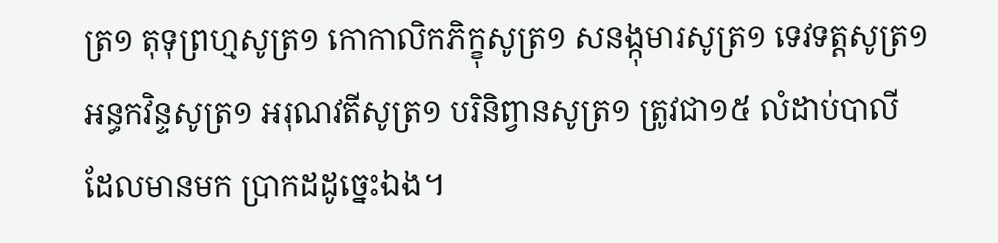ត្រ១ តុទុព្រហ្មសូត្រ១ កោកាលិកភិក្ខុសូត្រ១ សនង្កុមារសូត្រ១ ទេវទត្តសូត្រ១ អន្ធកវិន្ទសូត្រ១ អរុណវតីសូត្រ១ បរិនិព្វានសូត្រ១ ត្រូវជា១៥ លំដាប់បាលី ដែលមានមក ប្រាកដដូច្នេះឯង។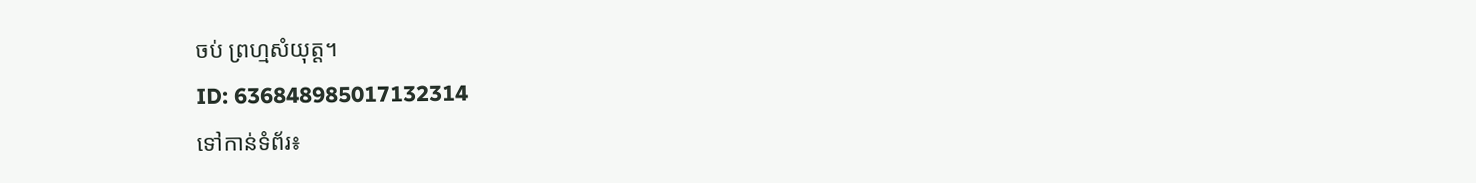ចប់ ព្រហ្មសំយុត្ត។
ID: 636848985017132314
ទៅកាន់ទំព័រ៖